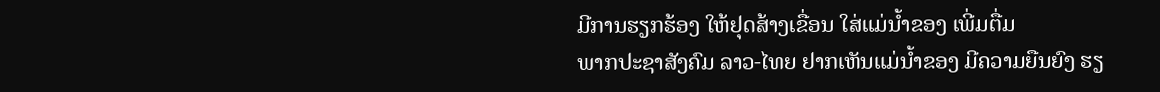ມີການຮຽກຮ້ອງ ໃຫ້ຢຸດສ້າງເຂື່ອນ ໃສ່ແມ່ນ້ຳຂອງ ເພີ່ມຕື່ມ
ພາກປະຊາສັງຄົມ ລາວ-ໄທຍ ຢາກເຫັນແມ່ນໍ້າຂອງ ມີຄວາມຍືນຍົງ ຮຽ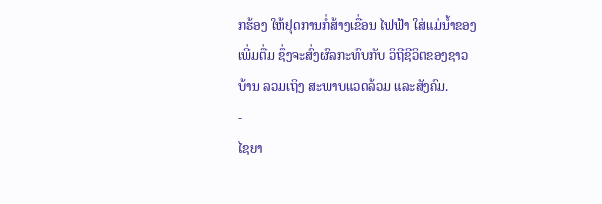ກຮ້ອງ ໃຫ້ຢຸດການກໍ່ສ້າງເຂື່ອນ ໄຟຟ້າ ໃສ່ແມ່ນໍ້າຂອງເພີ່ມຕື່ມ ຊຶ່ງຈະສົ່ງຜົລກະທົບກັບ ວິຖີຊີວິຕຂອງຊາວບ້ານ ລວມເຖິງ ສະພາບແວດລ້ວມ ແລະສັງຄົມ.
-
ໄຊຍາ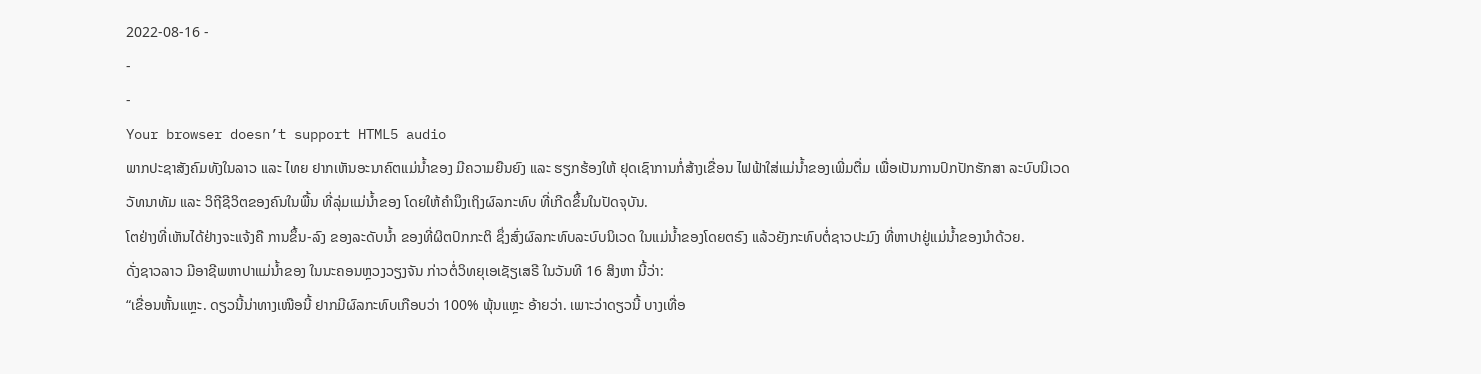2022-08-16 -
-
-
Your browser doesn’t support HTML5 audio
ພາກປະຊາສັງຄົມທັງໃນລາວ ແລະ ໄທຍ ຢາກເຫັນອະນາຄົຕແມ່ນໍ້າຂອງ ມີຄວາມຍືນຍົງ ແລະ ຮຽກຮ້ອງໃຫ້ ຢຸດເຊົາການກໍ່ສ້າງເຂື່ອນ ໄຟຟ້າໃສ່ແມ່ນໍ້າຂອງເພີ່ມຕື່ມ ເພື່ອເປັນການປົກປັກຮັກສາ ລະບົບນິເວດ ວັທນາທັມ ແລະ ວິຖີຊີວິຕຂອງຄົນໃນພື້ນ ທີ່ລຸ່ມແມ່ນໍ້າຂອງ ໂດຍໃຫ້ຄຳນຶງເຖິງຜົລກະທົບ ທີ່ເກີດຂຶ້ນໃນປັດຈຸບັນ.
ໂຕຢ່າງທີ່ເຫັນໄດ້ຢ່າງຈະແຈ້ງຄື ການຂຶ້ນ-ລົງ ຂອງລະດັບນໍ້າ ຂອງທີ່ຜິຕປົກກະຕິ ຊຶ່ງສົ່ງຜົລກະທົບລະບົບນິເວດ ໃນແມ່ນໍ້າຂອງໂດຍຕຣົງ ແລ້ວຍັງກະທົບຕໍ່ຊາວປະມົງ ທີ່ຫາປາຢູ່ແມ່ນໍ້າຂອງນຳດ້ວຍ.
ດັ່ງຊາວລາວ ມີອາຊີພຫາປາແມ່ນໍ້າຂອງ ໃນນະຄອນຫຼວງວຽງຈັນ ກ່າວຕໍ່ວິທຍຸເອເຊັຽເສຣີ ໃນວັນທີ 16 ສິງຫາ ນີ້ວ່າ:
“ເຂື່ອນຫັ້ນແຫຼະ. ດຽວນີ້ນ່າທາງເໜືອນີ້ ຢາກມີຜົລກະທົບເກືອບວ່າ 100% ພຸ້ນແຫຼະ ອ້າຍວ່າ. ເພາະວ່າດຽວນີ້ ບາງເທື່ອ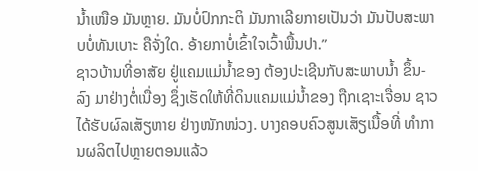ນໍ້າເໜືອ ມັນຫຼາຍ. ມັນບໍ່ປົກກະຕິ ມັນກາເລີຍກາຍເປັນວ່າ ມັນປັບສະພາບບໍ່ທັນເບາະ ຄືຈັ່ງໃດ. ອ້າຍກາບໍ່ເຂົ້າໃຈເວົ້າພື້ນປາ.”
ຊາວບ້ານທີ່ອາສັຍ ຢູ່ແຄມແມ່ນໍ້າຂອງ ຕ້ອງປະເຊີນກັບສະພາບນໍ້າ ຂຶ້ນ-ລົງ ມາຢ່າງຕໍ່ເນື່ອງ ຊຶ່ງເຮັດໃຫ້ທີ່ດິນແຄມແມ່ນໍ້າຂອງ ຖືກເຊາະເຈື່ອນ ຊາວໄດ້ຮັບຜົລເສັຽຫາຍ ຢ່າງໜັກໜ່ວງ. ບາງຄອບຄົວສູນເສັຽເນື້ອທີ່ ທຳການຜລິຕໄປຫຼາຍຕອນແລ້ວ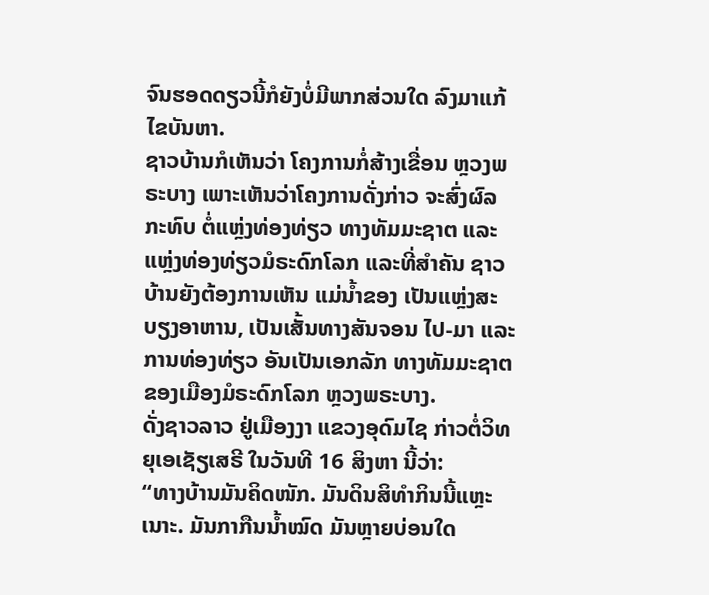ຈົນຮອດດຽວນີ້ກໍຍັງບໍ່ມີພາກສ່ວນໃດ ລົງມາແກ້ໄຂບັນຫາ.
ຊາວບ້ານກໍເຫັນວ່າ ໂຄງການກໍ່ສ້າງເຂື່ອນ ຫຼວງພຣະບາງ ເພາະເຫັນວ່າໂຄງການດັ່ງກ່າວ ຈະສົ່ງຜົລກະທົບ ຕໍ່ແຫຼ່ງທ່ອງທ່ຽວ ທາງທັມມະຊາຕ ແລະແຫຼ່ງທ່ອງທ່ຽວມໍຣະດົກໂລກ ແລະທີ່ສຳຄັນ ຊາວບ້ານຍັງຕ້ອງການເຫັນ ແມ່ນໍ້າຂອງ ເປັນແຫຼ່ງສະບຽງອາຫານ, ເປັນເສັ້ນທາງສັນຈອນ ໄປ-ມາ ແລະການທ່ອງທ່ຽວ ອັນເປັນເອກລັກ ທາງທັມມະຊາຕ ຂອງເມືອງມໍຣະດົກໂລກ ຫຼວງພຣະບາງ.
ດັ່ງຊາວລາວ ຢູ່ເມືອງງາ ແຂວງອຸດົມໄຊ ກ່າວຕໍ່ວິທຍຸເອເຊັຽເສຣີ ໃນວັນທີ 16 ສິງຫາ ນີ້ວ່າ:
“ທາງບ້ານມັນຄິດໜັກ. ມັນດິນສິທຳກິນນີ້ແຫຼະເນາະ. ມັນກາກືນນໍ້າໝົດ ມັນຫຼາຍບ່ອນໃດ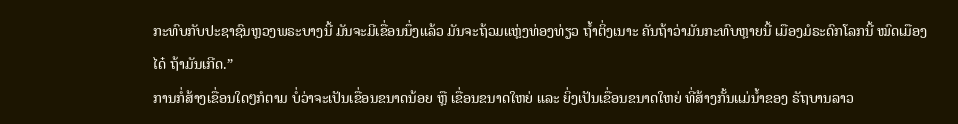ກະທົບກັບປະຊາຊົນຫຼວງພຣະບາງນີ້ ມັນຈະມີເຂື່ອນນຶ່ງແລ້ວ ມັນຈະຖ້ວມແຫຼ່ງທ່ອງທ່ຽວ ຖໍ້າຕິ່ງເນາະ ຄັນຖ້າວ່າມັນກະທົບຫຼາຍນີ້ ເມືອງມໍຣະດົກໂລກນີ້ ໝົດເມືອງໄດ໋ ຖ້າມັນເກີດ.”
ການກໍ່ສ້າງເຂື່ອນໃດໆກໍຕາມ ບໍ່ວ່າຈະເປັນເຂື່ອນຂນາດນ້ອຍ ຫຼື ເຂື່ອນຂນາດໃຫຍ່ ແລະ ຍິ່ງເປັນເຂື່ອນຂນາດໃຫຍ່ ທີ່ສ້າງກັ້ນແມ່ນໍ້າຂອງ ຣັຖບານລາວ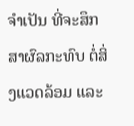ຈຳເປັນ ທີ່ຈະສຶກສາຜົລກະທົບ ຕໍ່ສິ່ງແວດລ້ອມ ແລະ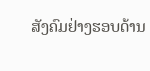ສັງຄົມຢ່າງຮອບດ້ານ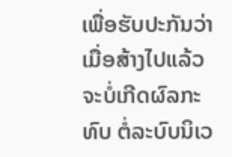ເພື່ອຮັບປະກັນວ່າ ເມື່ອສ້າງໄປແລ້ວ ຈະບໍ່ເກີດຜົລກະທົບ ຕໍ່ລະບົບນິເວ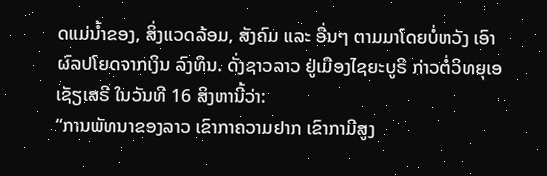ດແມ່ນໍ້າຂອງ, ສິ່ງແວດລ້ອມ, ສັງຄົມ ແລະ ອື່ນໆ ຕາມມາໂດຍບໍ່ຫວັງ ເອົາຜົລປໂຍດຈາກເງິນ ລົງທຶນ. ດັ່ງຊາວລາວ ຢູ່ເມືອງໄຊຍະບູຣີ ກ່າວຕໍ່ວິທຍຸເອເຊັຽເສຣີ ໃນວັນທີ 16 ສິງຫານີ້ວ່າ:
“ການພັທນາຂອງລາວ ເຂົາກາຄວາມຢາກ ເຂົາກາມີສູງ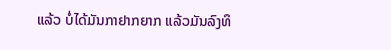ແລ້ວ ບໍ່ໄດ້ມັນກາຢາກຍາກ ແລ້ວມັນລົງທຶ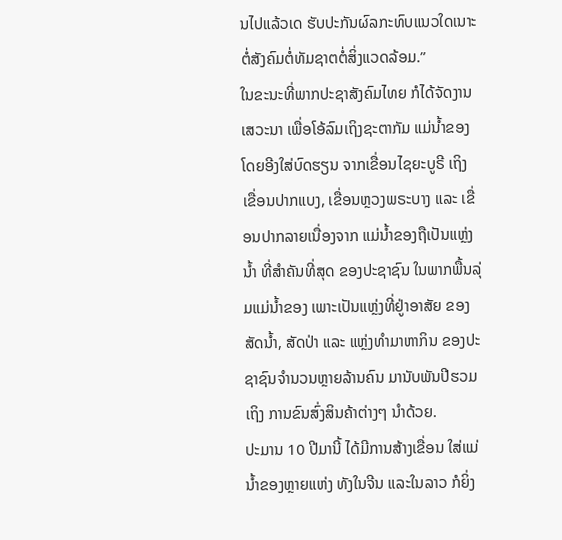ນໄປແລ້ວເດ ຮັບປະກັນຜົລກະທົບແນວໃດເນາະ ຕໍ່ສັງຄົມຕໍ່ທັມຊາຕຕໍ່ສິ່ງແວດລ້ອມ.”
ໃນຂະນະທີ່ພາກປະຊາສັງຄົມໄທຍ ກໍໄດ້ຈັດງານເສວະນາ ເພື່ອໂອ້ລົມເຖິງຊະຕາກັມ ແມ່ນໍ້າຂອງ ໂດຍອີງໃສ່ບົດຮຽນ ຈາກເຂື່ອນໄຊຍະບູຣີ ເຖິງເຂື່ອນປາກແບງ, ເຂື່ອນຫຼວງພຣະບາງ ແລະ ເຂື່ອນປາກລາຍເນື່ອງຈາກ ແມ່ນໍ້າຂອງຖືເປັນແຫຼ່ງນໍ້າ ທີ່ສຳຄັນທີ່ສຸດ ຂອງປະຊາຊົນ ໃນພາກພື້ນລຸ່ມແມ່ນໍ້າຂອງ ເພາະເປັນແຫຼ່ງທີ່ຢູ່າອາສັຍ ຂອງສັດນໍ້າ, ສັດປ່າ ແລະ ແຫຼ່ງທຳມາຫາກິນ ຂອງປະຊາຊົນຈຳນວນຫຼາຍລ້ານຄົນ ມານັບພັນປີຮວມເຖິງ ການຂົນສົ່ງສິນຄ້າຕ່າງໆ ນໍາດ້ວຍ.
ປະມານ 10 ປີມານີ້ ໄດ້ມີການສ້າງເຂື່ອນ ໃສ່ແມ່ນໍ້າຂອງຫຼາຍແຫ່ງ ທັງໃນຈີນ ແລະໃນລາວ ກໍຍິ່ງ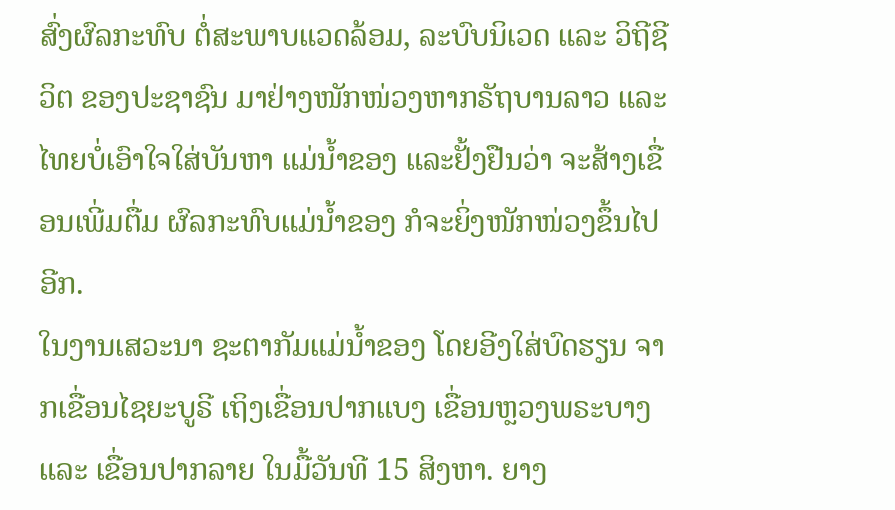ສົ່ງຜົລກະທົບ ຕໍ່ສະພາບແວດລ້ອມ, ລະບົບນິເວດ ແລະ ວິຖີຊີວິຕ ຂອງປະຊາຊົນ ມາຢ່າງໜັກໜ່ວງຫາກຣັຖບານລາວ ແລະໄທຍບໍ່ເອົາໃຈໃສ່ບັນຫາ ແມ່ນໍ້າຂອງ ແລະຢັ້ງຢືນວ່າ ຈະສ້າງເຂື່ອນເພີ່ມຕື່ມ ຜົລກະທົບແມ່ນໍ້າຂອງ ກໍຈະຍິ່ງໜັກໜ່ວງຂຶ້ນໄປອີກ.
ໃນງານເສວະນາ ຊະຕາກັມແມ່ນໍ້າຂອງ ໂດຍອີງໃສ່ບົດຮຽນ ຈາກເຂື່ອນໄຊຍະບູຣີ ເຖິງເຂື່ອນປາກແບງ ເຂື່ອນຫຼວງພຣະບາງ ແລະ ເຂື່ອນປາກລາຍ ໃນມື້ວັນທີ 15 ສິງຫາ. ຍາງ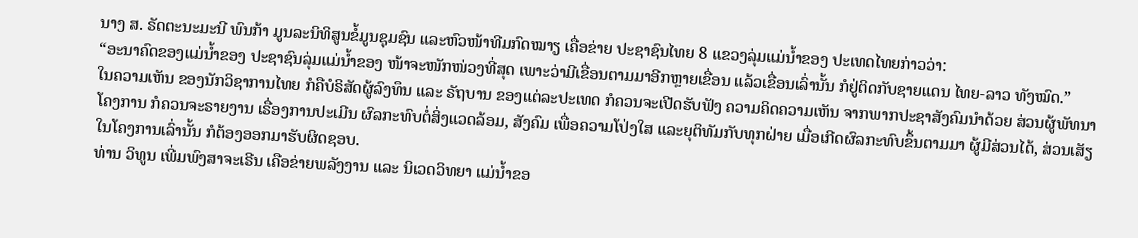ນາງ ສ. ຣັດຕະນະມະນີ ພົນກ້າ ມູນລະນິທິສູນຂໍ້ມູນຊຸມຊົນ ແລະຫົວໜ້າທີມກົດໝາຽ ເຄື່ອຂ່າຍ ປະຊາຊົນໄທຍ 8 ແຂວງລຸ່ມແມ່ນໍ້າຂອງ ປະເທດໄທຍກ່າວວ່າ:
“ອະນາຄົດຂອງແມ່ນໍ້າຂອງ ປະຊາຊົນລຸ່ມແມ່ນໍ້າຂອງ ໜ້າຈະໜັກໜ່ວງທີ່ສຸດ ເພາະວ່າມີເຂື່ອນຕາມມາອີກຫຼາຍເຂື່ອນ ແລ້ວເຂື່ອນເລົ່ານັ້ນ ກໍຢູ່ຕິດກັບຊາຍແດນ ໄທຍ-ລາວ ທັງໝົດ.”
ໃນຄວາມເຫັນ ຂອງນັກວິຊາການໄທຍ ກໍຄືບໍຣິສັດຜູ້ລົງທຶນ ແລະ ຣັຖບານ ຂອງແຕ່ລະປະເທດ ກໍຄວນຈະເປີດຮັບຟັງ ຄວາມຄິດຄວາມເຫັນ ຈາກພາກປະຊາສັງຄົມນຳດ້ວຍ ສ່ວນຜູ້ພັທນາໂຄງການ ກໍຄວນຈະຣາຍງານ ເຣື່ອງການປະເມີນ ຜົລກະທົບຕໍ່ສິ່ງແວດລ້ອມ, ສັງຄົມ ເພື່ອຄວາມໂປ່ງໃສ ແລະຍຸຕິທັມກັບທຸກຝ່າຍ ເມື່ອເກີດຜົລກະທົບຂຶ້ນຕາມມາ ຜູ້ມີສ່ວນໄດ້, ສ່ວນເສັຽ ໃນໂຄງການເລົ່ານັ້ນ ກໍຕ້ອງອອກມາຮັບຜິດຊອບ.
ທ່ານ ວິທູນ ເພີ່ມພົງສາຈະເຣີນ ເຄືອຂ່າຍພລັງງານ ແລະ ນິເວດວິທຍາ ແມ່ນໍ້າຂອ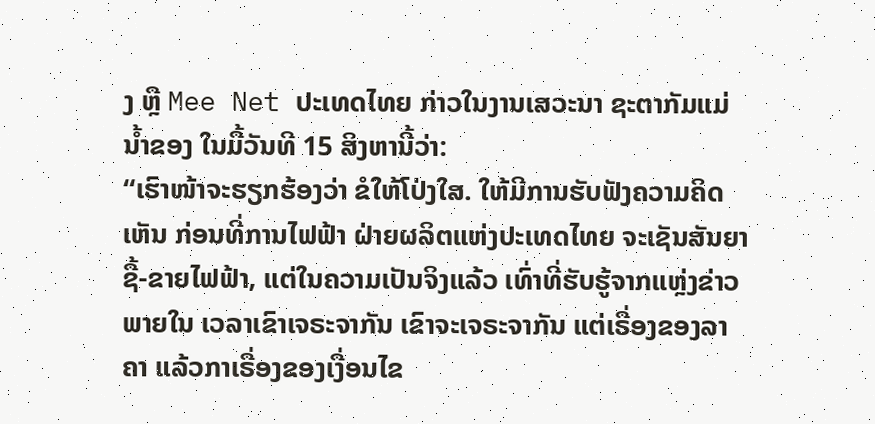ງ ຫຼື Mee Net ປະເທດໄທຍ ກ່າວໃນງານເສວະນາ ຊະຕາກັມແມ່ນໍ້າຂອງ ໃນມື້ວັນທີ 15 ສິງຫານີ້ວ່າ:
“ເຮົາໜ້າຈະຮຽກຮ້ອງວ່າ ຂໍໃຫ້ໂປ່ງໃສ. ໃຫ້ມີການຮັບຟັງຄວາມຄິດເຫັນ ກ່ອນທີ່ການໄຟຟ້າ ຝ່າຍຜລິຕແຫ່ງປະເທດໄທຍ ຈະເຊັນສັນຍາຊື້-ຂາຍໄຟຟ້າ, ແຕ່ໃນຄວາມເປັນຈິງແລ້ວ ເທົ່າທີ່ຮັບຮູ້ຈາກແຫຼ່ງຂ່າວພາຍໃນ ເວລາເຂົາເຈຣະຈາກັນ ເຂົາຈະເຈຣະຈາກັນ ແຕ່ເຣື່ອງຂອງລາຄາ ແລ້ວກາເຣື່ອງຂອງເງື່ອນໄຂ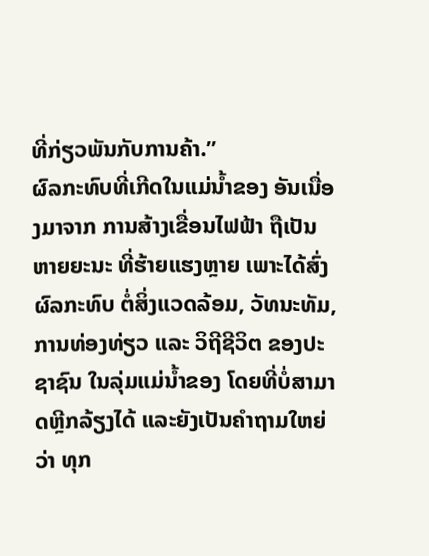ທີ່ກ່ຽວພັນກັບການຄ້າ.”
ຜົລກະທົບທີ່ເກີດໃນແມ່ນໍ້າຂອງ ອັນເນື່ອງມາຈາກ ການສ້າງເຂື່ອນໄຟຟ້າ ຖືເປັນຫາຍຍະນະ ທີ່ຮ້າຍແຮງຫຼາຍ ເພາະໄດ້ສົ່ງຜົລກະທົບ ຕໍ່ສິ່ງແວດລ້ອມ, ວັທນະທັມ, ການທ່ອງທ່ຽວ ແລະ ວິຖີຊີວິຕ ຂອງປະຊາຊົນ ໃນລຸ່ມແມ່ນໍ້າຂອງ ໂດຍທີ່ບໍ່ສາມາດຫຼີກລ້ຽງໄດ້ ແລະຍັງເປັນຄຳຖາມໃຫຍ່ວ່າ ທຸກ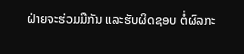ຝ່າຍຈະຮ່ວມມືກັນ ແລະຮັບຜິດຊອບ ຕໍ່ຜົລກະ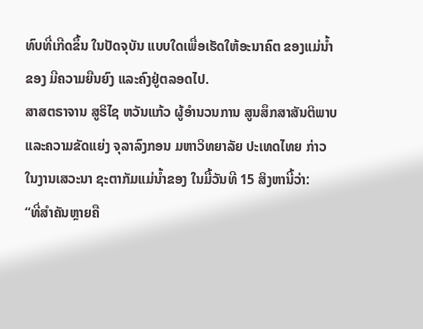ທົບທີ່ເກີດຂຶ້ນ ໃນປັດຈຸບັນ ແບບໃດເພື່ອເຮັດໃຫ້ອະນາຄົຕ ຂອງແມ່ນໍ້າຂອງ ມີຄວາມຍືນຍົງ ແລະຄົງຢູ່ຕລອດໄປ.
ສາສຕຣາຈານ ສູຣິໄຊ ຫວັນແກ້ວ ຜູ້ອຳນວນການ ສູນສຶກສາສັນຕິພາບ ແລະຄວາມຂັດແຍ່ງ ຈຸລາລົງກອນ ມຫາວິທຍາລັຍ ປະເທດໄທຍ ກ່າວໃນງານເສວະນາ ຊະຕາກັມແມ່ນໍ້າຂອງ ໃນມື້ວັນທີ 15 ສິງຫານີ້ວ່າ:
“ທີ່ສຳຄັນຫຼາຍຄື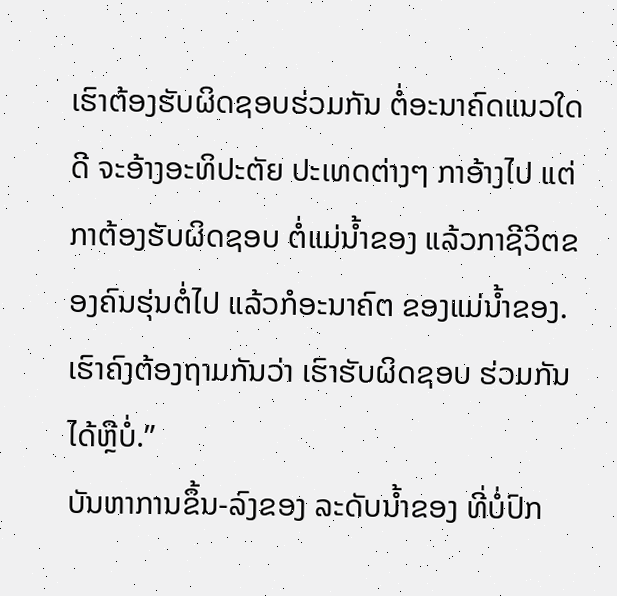ເຮົາຕ້ອງຮັບຜິດຊອບຮ່ວມກັນ ຕໍ່ອະນາຄົດແນວໃດດີ ຈະອ້າງອະທິປະຕັຍ ປະເທດຕ່າງໆ ກາອ້າງໄປ ແຕ່ກາຕ້ອງຮັບຜິດຊອບ ຕໍ່ແມ່ນໍ້າຂອງ ແລ້ວກາຊີວິຕຂອງຄົນຮຸ່ນຕໍ່ໄປ ແລ້ວກໍອະນາຄົຕ ຂອງແມ່ນໍ້າຂອງ. ເຮົາຄົງຕ້ອງຖາມກັນວ່າ ເຮົາຮັບຜິດຊອບ ຮ່ວມກັນໄດ້ຫຼືບໍ່.”
ບັນຫາການຂຶ້ນ-ລົງຂອງ ລະດັບນໍ້າຂອງ ທີ່ບໍ່ປົກ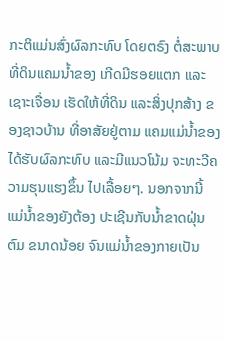ກະຕິແມ່ນສົ່ງຜົລກະທົບ ໂດຍຕຣົງ ຕໍ່ສະພາບທີ່ດິນແຄມນໍ້າຂອງ ເກີດມີຮອຍແຕກ ແລະເຊາະເຈື່ອນ ເຮັດໃຫ້ທີ່ດິນ ແລະສິ່ງປຸກສ້າງ ຂອງຊາວບ້ານ ທີ່ອາສັຍຢູ່ຕາມ ແຄມແມ່ນໍ້າຂອງ ໄດ້ຮັບຜົລກະທົບ ແລະມີແນວໂນ້ມ ຈະທະວີຄວາມຮຸນແຮງຂຶ້ນ ໄປເລື້ອຍໆ. ນອກຈາກນີ້ ແມ່ນໍ້າຂອງຍັງຕ້ອງ ປະເຊີນກັບນໍ້າຂາດຝຸ່ນຕົມ ຂນາດນ້ອຍ ຈົນແມ່ນໍ້າຂອງກາຍເປັນ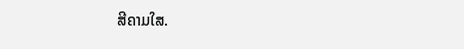ສີຄາມໃສ.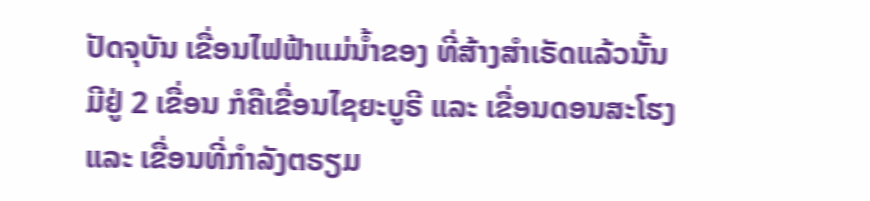ປັດຈຸບັນ ເຂື່ອນໄຟຟ້າແມ່ນໍ້າຂອງ ທີ່ສ້າງສຳເຣັດແລ້ວນັ້ນ ມີຢູ່ 2 ເຂື່ອນ ກໍຄືເຂື່ອນໄຊຍະບູຣີ ແລະ ເຂື່ອນດອນສະໂຮງ ແລະ ເຂື່ອນທີ່ກຳລັງຕຣຽມ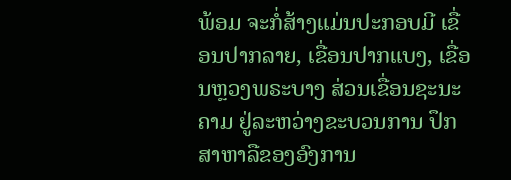ພ້ອມ ຈະກໍ່ສ້າງແມ່ນປະກອບມີ ເຂື່ອນປາກລາຍ, ເຂື່ອນປາກແບງ, ເຂື່ອນຫຼວງພຣະບາງ ສ່ວນເຂື່ອນຊະນະຄາມ ຢູ່ລະຫວ່າງຂະບວນການ ປຶກສາຫາລືຂອງອົງການ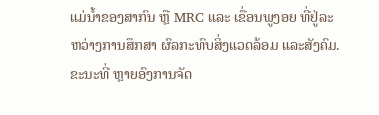ແມ່ນໍ້າຂອງສາກົນ ຫຼື MRC ແລະ ເຂື່ອນພູງອຍ ທີ່ຢູ່ລະຫວ່າງການສຶກສາ ຜົລກະທົບສິ່ງແວດລ້ອມ ແລະສັງຄົມ.
ຂະນະທີ່ ຫຼາຍອົງການຈັດ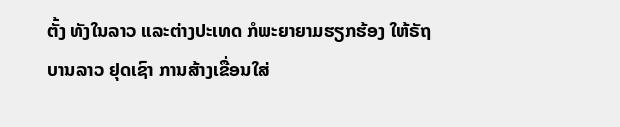ຕັ້ງ ທັງໃນລາວ ແລະຕ່າງປະເທດ ກໍພະຍາຍາມຮຽກຮ້ອງ ໃຫ້ຣັຖບານລາວ ຢຸດເຊົາ ການສ້າງເຂື່ອນໃສ່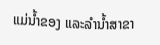ແມ່ນໍ້າຂອງ ແລະລຳນໍ້າສາຂາ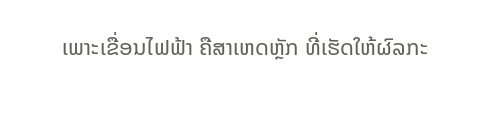ເພາະເຂື່ອນໄຟຟ້າ ຄືສາເຫດຫຼັກ ທີ່ເຮັດໃຫ້ຜົລກະ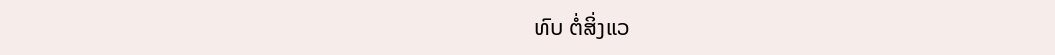ທົບ ຕໍ່ສິ່ງແວ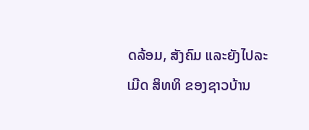ດລ້ອມ, ສັງຄົມ ແລະຍັງໄປລະເມີດ ສິທທິ ຂອງຊາວບ້ານ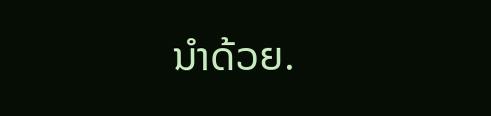ນໍາດ້ວຍ.